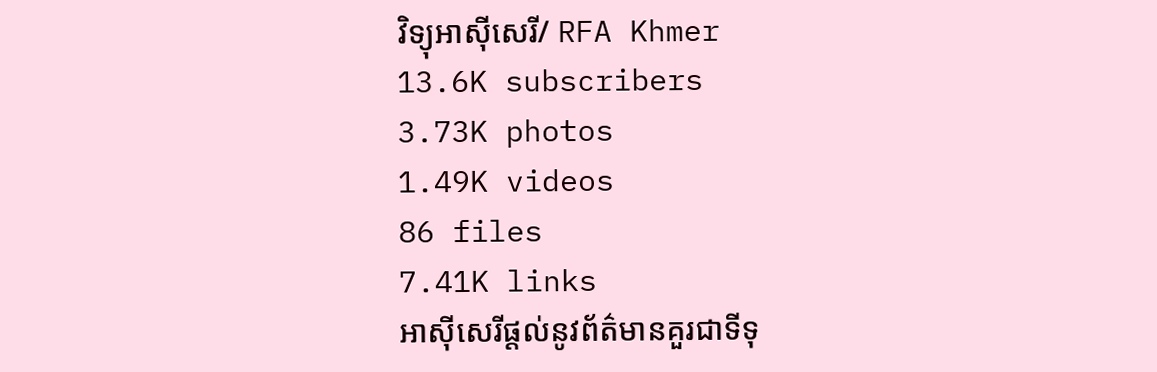វិទ្យុអាស៊ីសេរី/ RFA Khmer
13.6K subscribers
3.73K photos
1.49K videos
86 files
7.41K links
អាស៊ីសេរីផ្ដល់នូវព័ត៌មានគួរជាទីទុ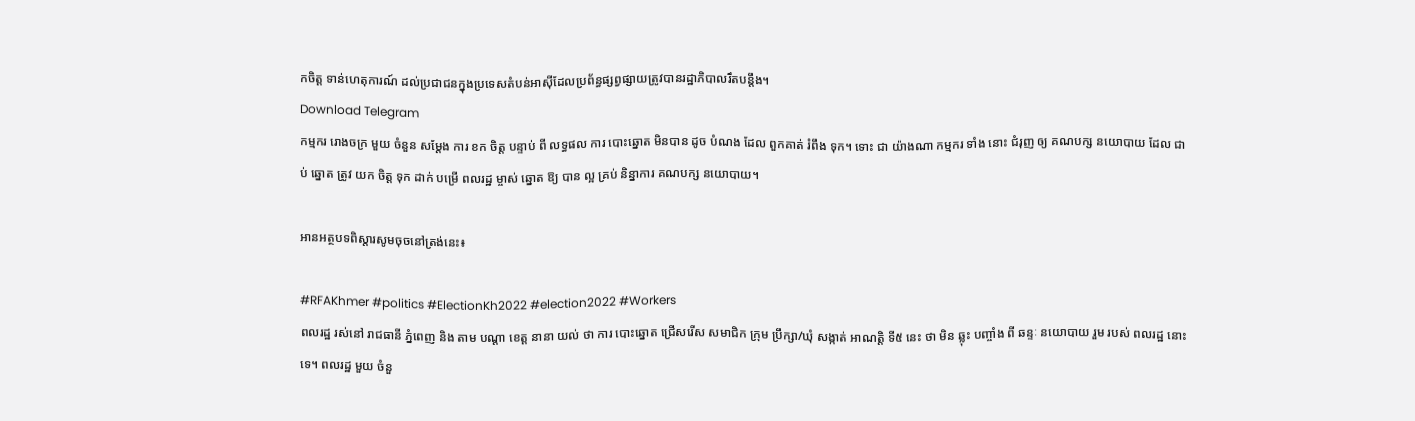កចិត្ត ទាន់ហេតុការណ៍ ដល់ប្រជាជនក្នុងប្រទេសតំបន់អាស៊ីដែលប្រព័ន្ធផ្សព្វផ្សាយត្រូវបានរដ្ឋាភិបាលរឹតបន្តឹង។
Download Telegram
កម្មករ រោងចក្រ មួយ ចំនួន សម្ដែង ការ ខក ចិត្ត បន្ទាប់ ពី លទ្ធផល ការ បោះឆ្នោត មិនបាន ដូច បំណង ដែល ពួកគាត់ រំពឹង ទុក។ ទោះ ជា យ៉ាងណា កម្មករ ទាំង នោះ ជំរុញ ឲ្យ គណបក្ស នយោបាយ ដែល ជាប់ ឆ្នោត ត្រូវ យក ចិត្ត ទុក ដាក់ បម្រើ ពលរដ្ឋ ម្ចាស់ ឆ្នោត ឱ្យ បាន ល្អ គ្រប់ និន្នាការ គណបក្ស នយោបាយ។

អានអត្ថបទពិស្តារសូមចុចនៅត្រង់នេះ៖

#RFAKhmer #politics #ElectionKh2022 #election2022 #Workers
ពលរដ្ឋ រស់នៅ រាជធានី ភ្នំពេញ និង តាម បណ្ដា ខេត្ត នានា យល់ ថា ការ បោះឆ្នោត ជ្រើសរើស សមាជិក ក្រុម ប្រឹក្សា/ឃុំ សង្កាត់ អាណត្តិ ទី៥ នេះ ថា មិន ឆ្លុះ បញ្ចាំង ពី ឆន្ទៈ នយោបាយ រួម របស់ ពលរដ្ឋ នោះ ទេ។ ពលរដ្ឋ មួយ ចំនួ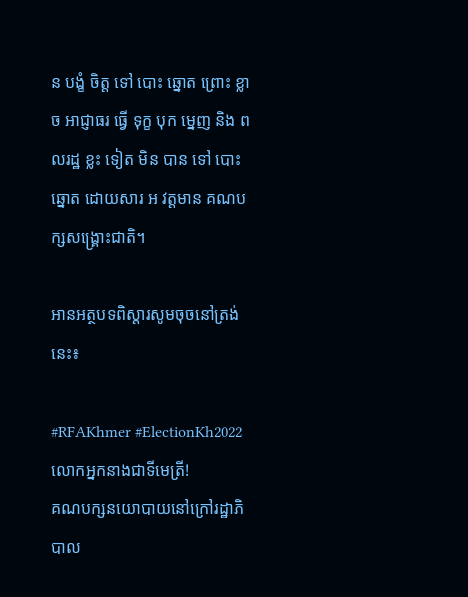ន បង្ខំ ចិត្ត ទៅ បោះ ឆ្នោត ព្រោះ ខ្លាច អាជ្ញាធរ ធ្វើ ទុក្ខ បុក ម្នេញ និង ពលរដ្ឋ ខ្លះ ទៀត មិន បាន ទៅ បោះ ឆ្នោត ដោយសារ អ វត្តមាន គណបក្សសង្គ្រោះជាតិ។

អានអត្ថបទពិស្តារសូមចុចនៅត្រង់នេះ៖

#RFAKhmer #ElectionKh2022
លោកអ្នកនាងជាទីមេត្រី!
គណបក្សនយោបាយនៅក្រៅរដ្ឋាភិបាល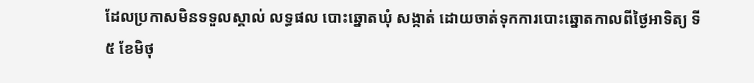ដែលប្រកាសមិនទទួលស្គាល់ លទ្ធផល បោះឆ្នោតឃុំ សង្កាត់ ដោយចាត់ទុកការបោះឆ្នោតកាលពីថ្ងៃអាទិត្យ ទី៥ ខែមិថុ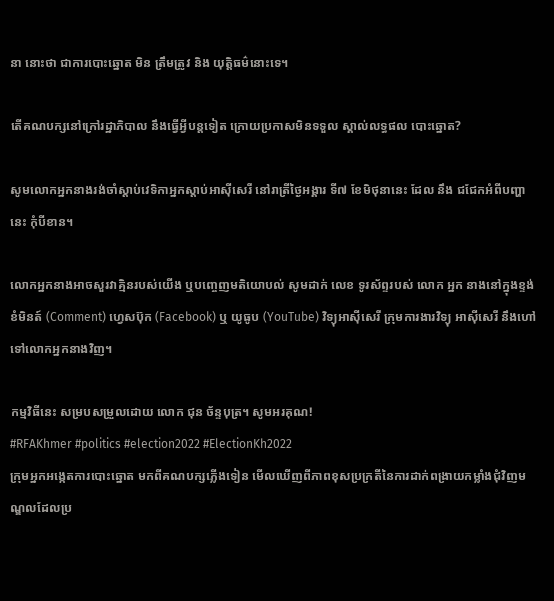នា នោះថា ជាការបោះឆ្នោត មិន ត្រឹមត្រូវ និង យុត្តិធម៌នោះទេ។

តើគណបក្សនៅក្រៅរដ្ឋាភិបាល នឹងធ្វើអ្វីបន្តទៀត ក្រោយប្រកាសមិនទទួល ស្គាល់លទ្ធផល បោះឆ្នោត?

សូមលោកអ្នកនាងរង់ចាំស្ដាប់វេទិកាអ្នកស្ដាប់អាស៊ីសេរី នៅរាត្រីថ្ងៃអង្គារ ទី៧ ខែមិថុនានេះ ដែល នឹង ជជែកអំពីបញ្ហានេះ កុំបីខាន។

លោកអ្នកនាងអាចសួរវាគ្មិនរបស់យើង ឬបញ្ចេញមតិយោបល់ សូមដាក់ លេខ ទូរស័ព្ទរបស់ លោក អ្នក នាងនៅក្នុងខ្ទង់ខំមិនត៍ (Comment) ហ្វេសប៊ុក (Facebook) ឬ យូធូប (YouTube) វិទ្យុអាស៊ីសេរី ក្រុមការងារវិទ្យុ អាស៊ីសេរី នឹងហៅទៅលោកអ្នកនាងវិញ។

កម្មវិធីនេះ សម្របសម្រួលដោយ លោក ជុន ច័ន្ទបុត្រ។ សូមអរគុណ!
#RFAKhmer #politics #election2022 #ElectionKh2022
ក្រុមអ្នកអង្កេតការបោះឆ្នោត មកពីគណបក្សភ្លើងទៀន មើលឃើញពីភាពខុសប្រក្រតីនៃការដាក់ពង្រាយកម្លាំងជុំវិញមណ្ឌលដែលប្រ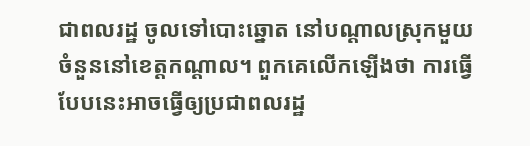ជាពលរដ្ឋ ចូលទៅបោះឆ្នោត នៅបណ្ដាលស្រុកមួយចំនួននៅខេត្តកណ្ដាល។ ពួកគេលើកឡើងថា ការធ្វើបែបនេះអាចធ្វើឲ្យប្រជាពលរដ្ឋ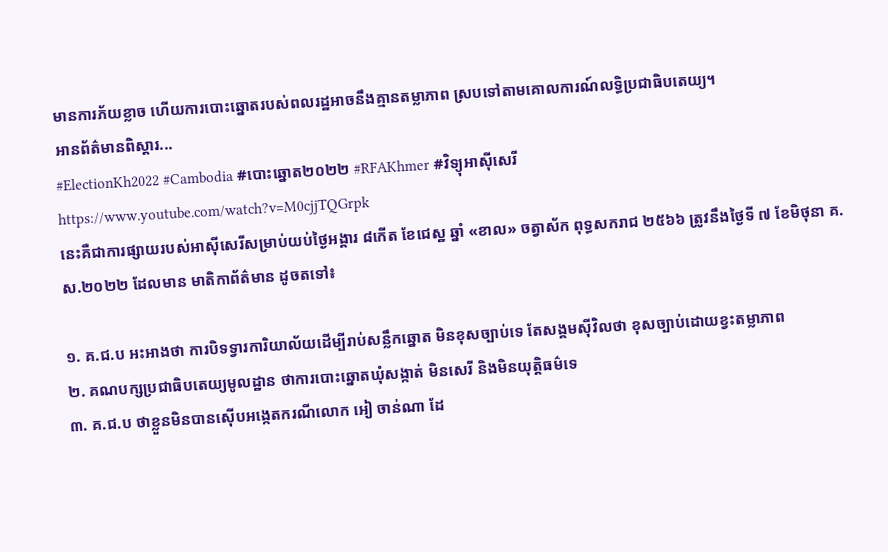មានការភ័យខ្លាច ហើយការបោះឆ្នោតរបស់ពលរដ្ឋអាចនឹងគ្មានតម្លាភាព ស្របទៅតាមគោលការណ៍លទ្ធិប្រជាធិបតេយ្យ។
អានព័ត៌មានពិស្ដារ...
#ElectionKh2022 #Cambodia #បោះឆ្នោត២០២២ #RFAKhmer #វិទ្យុអាស៊ីសេរី
https://www.youtube.com/watch?v=M0cjjTQGrpk
នេះគឺជាការផ្សាយរបស់អាស៊ីសេរីសម្រាប់យប់ថ្ងៃអង្គារ ៨កើត ខែជេស្ឋ ឆ្នាំ «ខាល» ចត្វាស័ក ពុទ្ធសករាជ ២៥៦៦ ត្រូវនឹងថ្ងៃទី ៧ ខែមិថុនា គ.ស.២០២២ ដែលមាន មាតិកាព័ត៌មាន ដូចតទៅ៖

១. គ.ជ.ប អះអាងថា ការបិទទ្វារការិយាល័យដើម្បីរាប់សន្លឹកឆ្នោត មិនខុសច្បាប់ទេ តែសង្គមស៊ីវិលថា ខុសច្បាប់ដោយខ្វះតម្លាភាព
២. គណបក្សប្រជាធិបតេយ្យមូលដ្ឋាន ថាការបោះឆ្នោតឃុំសង្កាត់ មិនសេរី និងមិនយុត្តិធម៌ទេ
៣. គ.ជ.ប ថាខ្លួនមិនបានស៊ើបអង្កេតករណីលោក អៀ ចាន់ណា ដែ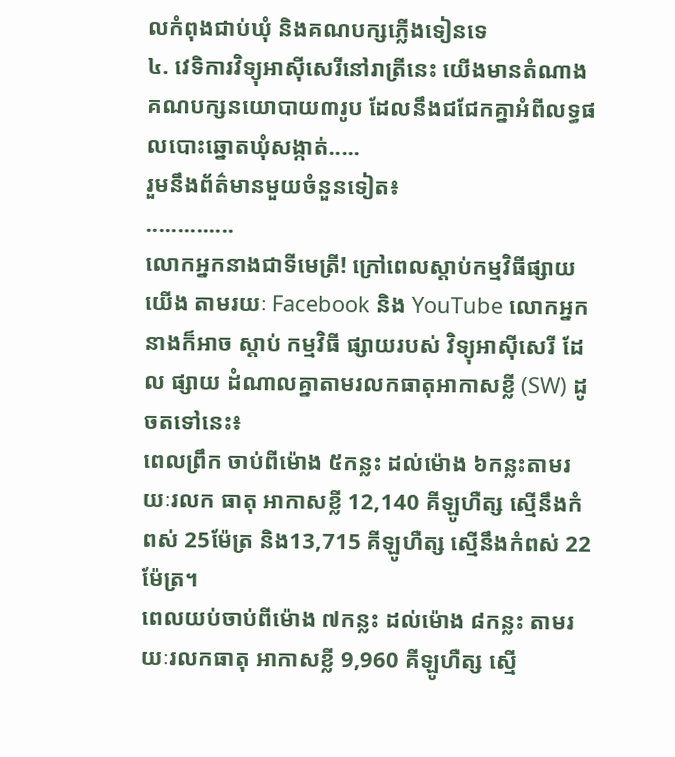លកំពុងជាប់ឃុំ និងគណបក្សភ្លើងទៀនទេ
៤. វេទិការវិទ្យុអាស៊ីសេរីនៅរាត្រីនេះ យើងមានតំណាងគណបក្សនយោបាយ៣រូប ដែលនឹងជជែកគ្នាអំពីលទ្ធផលបោះឆ្នោតឃុំសង្កាត់.....
រួមនឹងព័ត៌មានមួយចំនួនទៀត៖
..............
លោកអ្នកនាងជាទីមេត្រី! ក្រៅពេលស្តាប់កម្មវិធីផ្សាយយើង តាមរយៈ Facebook និង YouTube លោកអ្នកនាងក៏អាច ស្តាប់ កម្មវិធី ផ្សាយរបស់ វិទ្យុអាស៊ីសេរី ដែល ផ្សាយ ដំណាលគ្នាតាមរលកធាតុអាកាសខ្លី (SW) ដូចតទៅនេះ៖
ពេលព្រឹក ចាប់ពីម៉ោង ៥កន្លះ ដល់ម៉ោង ៦កន្លះតាមរយៈរលក ធាតុ អាកាសខ្លី 12,140 គីឡូហឺត្ស ស្មើនឹងកំពស់ 25ម៉ែត្រ និង13,715 គីឡូហឺត្ស ស្មើនឹងកំពស់ 22 ម៉ែត្រ។
ពេលយប់ចាប់ពីម៉ោង ៧កន្លះ ដល់ម៉ោង ៨កន្លះ តាមរយៈរលកធាតុ អាកាសខ្លី 9,960 គីឡូហឺត្ស ស្មើ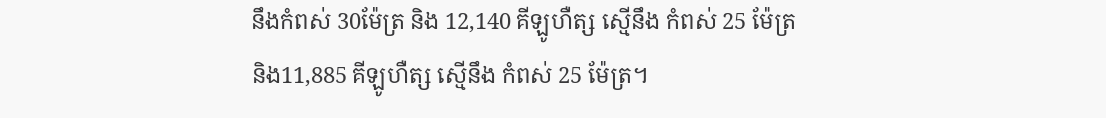នឹងកំពស់ 30ម៉ែត្រ និង 12,140 គីឡូហឺត្ស ស្មើនឹង កំពស់ 25 ម៉ែត្រ និង11,885 គីឡូហឺត្ស ស្មើនឹង កំពស់ 25 ម៉ែត្រ។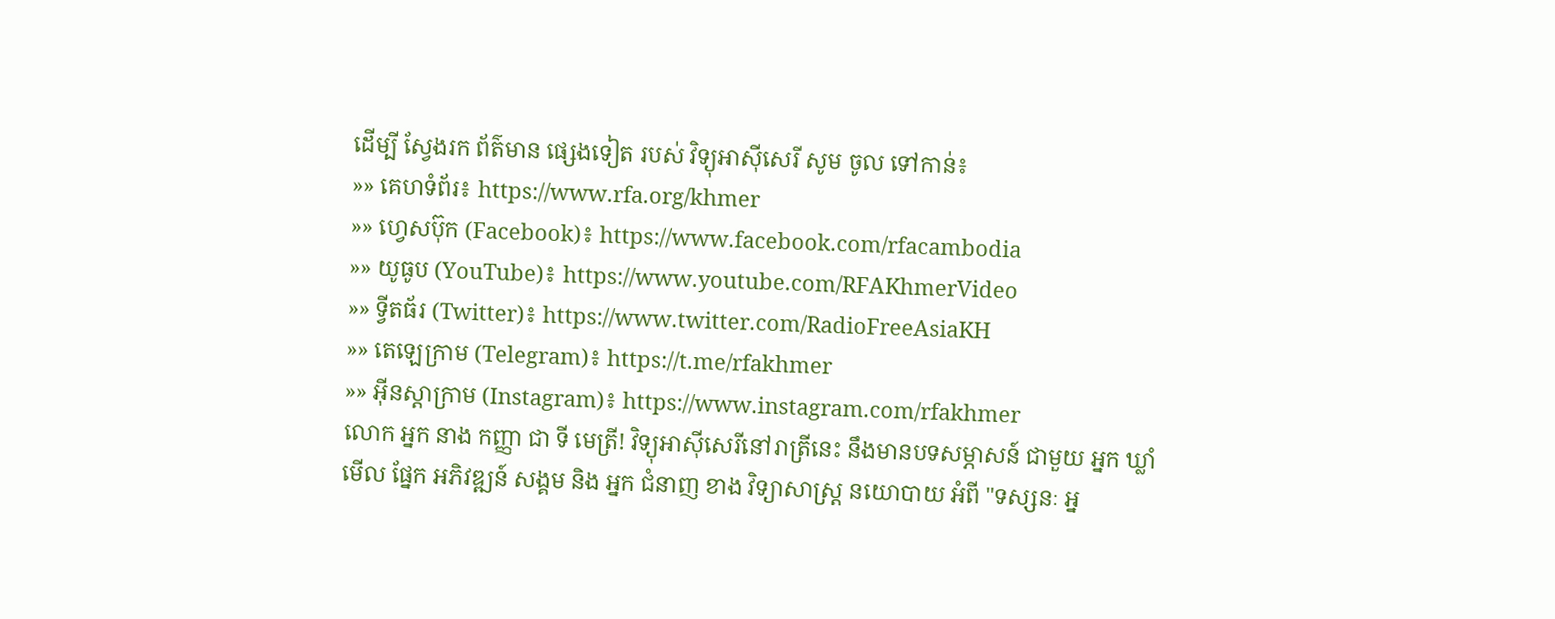ដើម្បី ស្វែងរក ព័ត៌មាន ផ្សេងទៀត របស់ វិទ្យុអាស៊ីសេរី សូម ចូល ទៅកាន់៖
»» គេហទំព័រ៖ https://www.rfa.org/khmer
»» ហ្វេសប៊ុក (Facebook)៖ https://www.facebook.com/rfacambodia
»» យូធូប (YouTube)៖ https://www.youtube.com/RFAKhmerVideo
»» ទ្វីតធ័រ (Twitter)៖ https://www.twitter.com/RadioFreeAsiaKH
»» តេឡេក្រាម (Telegram)៖ https://t.me/rfakhmer
»» អ៊ីនស្តាក្រាម (Instagram)៖ https://www.instagram.com/rfakhmer
លោក អ្នក នាង កញ្ញា ជា ទី មេត្រី! វិទ្យុអាស៊ីសេរីនៅរាត្រីនេះ នឹងមានបទសម្ភាសន៍ ជាមួយ អ្នក ឃ្លាំមើល ផ្នែក អភិវឌ្ឍន៍ សង្គម និង អ្នក ជំនាញ ខាង វិទ្យាសាស្ត្រ នយោបាយ អំពី "ទស្សនៈ អ្ន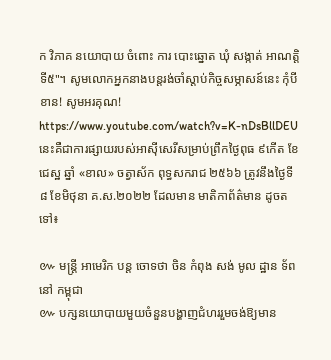ក វិភាគ នយោបាយ ចំពោះ ការ បោះឆ្នោត ឃុំ សង្កាត់ អាណត្តិទី៥"។ សូមលោកអ្នកនាងបន្តរង់ចាំស្តាប់កិច្ចសម្ភាសន៍នេះ កុំបីខាន! សូមអរគុណ!
https://www.youtube.com/watch?v=K-nDsBllDEU
នេះគឺជាការផ្សាយរបស់អាស៊ីសេរីសម្រាប់ព្រឹកថ្ងៃពុធ ៩កើត ខែជេស្ឋ ឆ្នាំ «ខាល» ចត្វាស័ក ពុទ្ធសករាជ ២៥៦៦ ត្រូវនឹងថ្ងៃទី ៨ ខែមិថុនា គ.ស.២០២២ ដែលមាន មាតិកាព័ត៌មាន ដូចតទៅ៖

៚ មន្ត្រី អាមេរិក បន្ត ចោទថា ចិន កំពុង សង់ មូល ដ្ឋាន ទ័ព នៅ កម្ពុជា
៚ បក្សនយោបាយមួយចំនួនបង្ហាញជំហររួមចង់ឱ្យមាន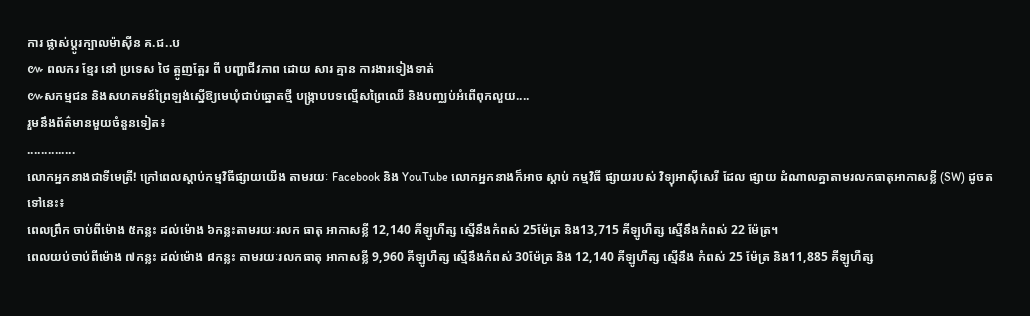ការ ផ្លាស់ប្ដូរក្បាលម៉ាស៊ីន គ.ជ..ប
៚ ពលករ ខ្មែរ នៅ ប្រទេស ថៃ ត្អូញត្អែរ ពី បញ្ហាជីវភាព ដោយ សារ គ្មាន ការងារទៀងទាត់
៚សកម្មជន និងសហគមន៍ព្រៃឡង់ស្នើឱ្យមេឃុំជាប់ឆ្នោតថ្មី បង្រ្កាបបទល្មើសព្រៃឈើ និងបញ្ឈប់អំពើពុកលួយ....
រួមនឹងព័ត៌មានមួយចំនួនទៀត៖
..............
លោកអ្នកនាងជាទីមេត្រី! ក្រៅពេលស្តាប់កម្មវិធីផ្សាយយើង តាមរយៈ Facebook និង YouTube លោកអ្នកនាងក៏អាច ស្តាប់ កម្មវិធី ផ្សាយរបស់ វិទ្យុអាស៊ីសេរី ដែល ផ្សាយ ដំណាលគ្នាតាមរលកធាតុអាកាសខ្លី (SW) ដូចតទៅនេះ៖
ពេលព្រឹក ចាប់ពីម៉ោង ៥កន្លះ ដល់ម៉ោង ៦កន្លះតាមរយៈរលក ធាតុ អាកាសខ្លី 12,140 គីឡូហឺត្ស ស្មើនឹងកំពស់ 25ម៉ែត្រ និង13,715 គីឡូហឺត្ស ស្មើនឹងកំពស់ 22 ម៉ែត្រ។
ពេលយប់ចាប់ពីម៉ោង ៧កន្លះ ដល់ម៉ោង ៨កន្លះ តាមរយៈរលកធាតុ អាកាសខ្លី 9,960 គីឡូហឺត្ស ស្មើនឹងកំពស់ 30ម៉ែត្រ និង 12,140 គីឡូហឺត្ស ស្មើនឹង កំពស់ 25 ម៉ែត្រ និង11,885 គីឡូហឺត្ស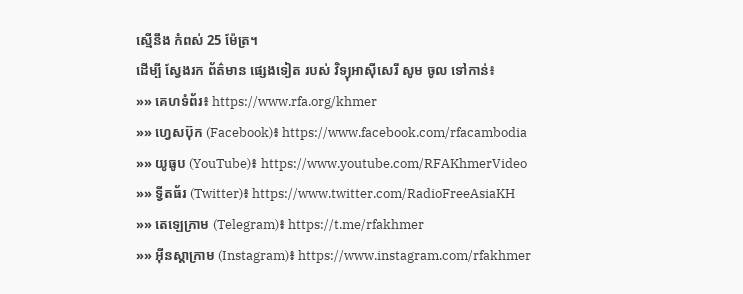ស្មើនឹង កំពស់ 25 ម៉ែត្រ។
ដើម្បី ស្វែងរក ព័ត៌មាន ផ្សេងទៀត របស់ វិទ្យុអាស៊ីសេរី សូម ចូល ទៅកាន់៖
»» គេហទំព័រ៖ https://www.rfa.org/khmer
»» ហ្វេសប៊ុក (Facebook)៖ https://www.facebook.com/rfacambodia
»» យូធូប (YouTube)៖ https://www.youtube.com/RFAKhmerVideo
»» ទ្វីតធ័រ (Twitter)៖ https://www.twitter.com/RadioFreeAsiaKH
»» តេឡេក្រាម (Telegram)៖ https://t.me/rfakhmer
»» អ៊ីនស្តាក្រាម (Instagram)៖ https://www.instagram.com/rfakhmer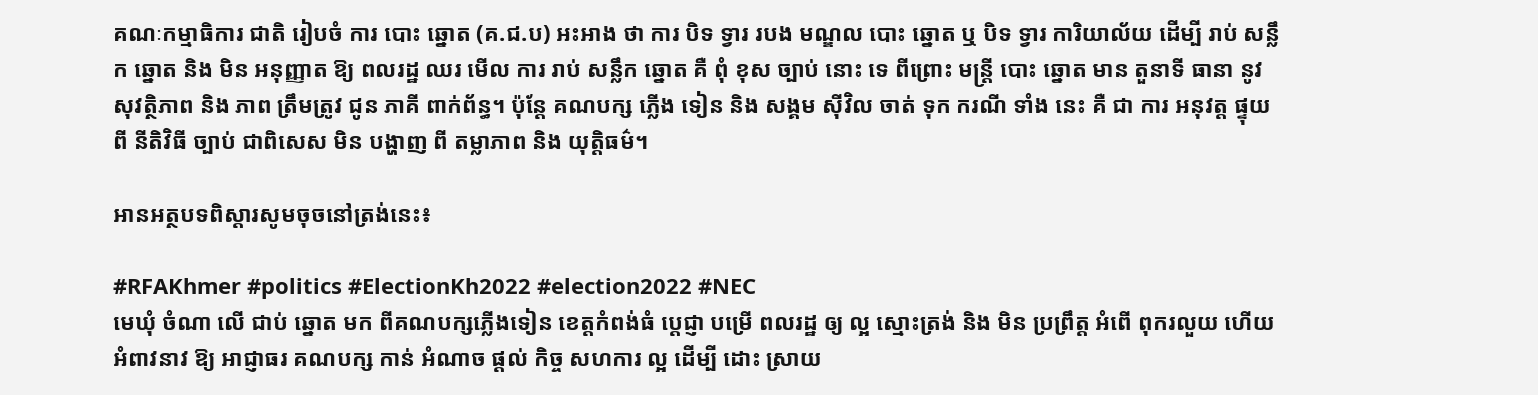គណៈកម្មាធិការ ជាតិ រៀបចំ ការ បោះ ឆ្នោត (គ.ជ.ប) អះអាង ថា ការ បិទ ទ្វារ របង មណ្ឌល បោះ ឆ្នោត ឬ បិទ ទ្វារ ការិយាល័យ ដើម្បី រាប់ សន្លឹក ឆ្នោត និង មិន អនុញ្ញាត ឱ្យ ពលរដ្ឋ ឈរ មើល ការ រាប់ សន្លឹក ឆ្នោត គឺ ពុំ ខុស ច្បាប់ នោះ ទេ ពីព្រោះ មន្ត្រី បោះ ឆ្នោត មាន តួនាទី ធានា នូវ សុវត្ថិភាព និង ភាព ត្រឹមត្រូវ ជូន ភាគី ពាក់ព័ន្ធ។ ប៉ុន្តែ គណបក្ស ភ្លើង ទៀន និង សង្គម ស៊ីវិល ចាត់ ទុក ករណី ទាំង នេះ គឺ ជា ការ អនុវត្ត ផ្ទុយ ពី នីតិវិធី ច្បាប់ ជាពិសេស មិន បង្ហាញ ពី តម្លាភាព និង យុត្តិធម៌។

អានអត្ថបទពិស្តារសូមចុចនៅត្រង់នេះ៖

#RFAKhmer #politics #ElectionKh2022 #election2022 #NEC
មេឃុំ ចំណា លើ ជាប់ ឆ្នោត មក ពីគណបក្សភ្លើងទៀន ខេត្តកំពង់ធំ ប្តេជ្ញា បម្រើ ពលរដ្ឋ ឲ្យ ល្អ ស្មោះត្រង់ និង មិន ប្រព្រឹត្ត អំពើ ពុករលួយ ហើយ អំពាវនាវ ឱ្យ អាជ្ញាធរ គណបក្ស កាន់ អំណាច ផ្តល់ កិច្ច សហការ ល្អ ដើម្បី ដោះ ស្រាយ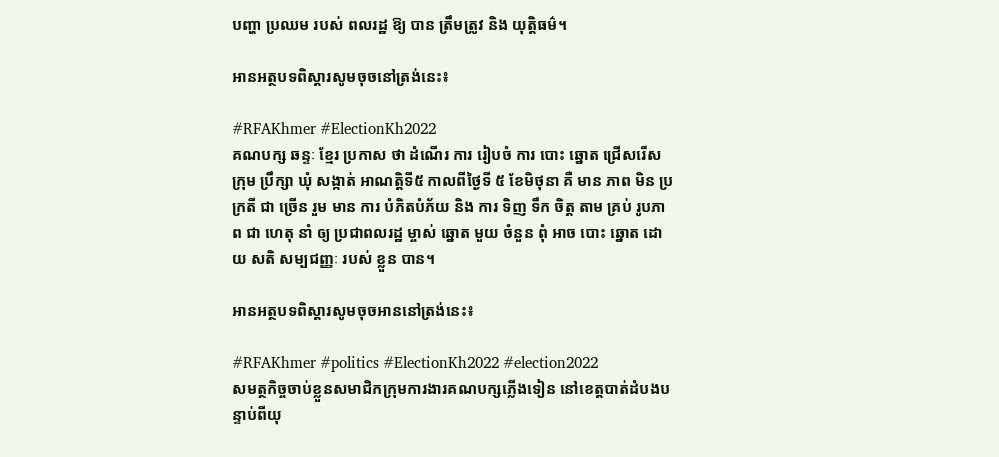បញ្ហា ប្រឈម របស់ ពលរដ្ឋ ឱ្យ បាន ត្រឹមត្រូវ និង យុត្តិធម៌។

អានអត្ថបទពិស្តារសូមចុចនៅត្រង់នេះ៖

#RFAKhmer #ElectionKh2022
គណបក្ស ឆន្ទៈ ខ្មែរ ប្រកាស ថា ដំណើរ ការ រៀបចំ ការ បោះ ឆ្នោត ជ្រើសរើស ក្រុម ប្រឹក្សា ឃុំ សង្កាត់ អាណត្តិទី៥ កាលពីថ្ងៃទី ៥ ខែមិថុនា គឺ មាន ភាព មិន ប្រក្រតី ជា ច្រើន រួម មាន ការ បំភិតបំភ័យ និង ការ ទិញ ទឹក ចិត្ត តាម គ្រប់ រូបភាព ជា ហេតុ នាំ ឲ្យ ប្រជាពលរដ្ឋ ម្ចាស់ ឆ្នោត មួយ ចំនួន ពុំ អាច បោះ ឆ្នោត ដោយ សតិ សម្បជញ្ញៈ របស់ ខ្លួន បាន។

អានអត្ថបទពិស្តារសូមចុចអាននៅត្រង់នេះ៖

#RFAKhmer #politics #ElectionKh2022 #election2022
សមត្ថកិច្ចចាប់ខ្លួនសមាជិកក្រុមការងារគណបក្សភ្លើងទៀន នៅខេត្តបាត់ដំបងបន្ទាប់ពីយុ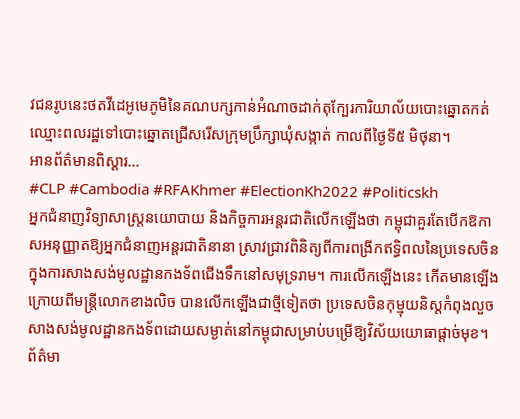វជនរូបនេះថតវីដេអូមេភូមិនៃគណបក្សកាន់អំណាចដាក់តុក្បែរការិយាល័យបោះឆ្នោតកត់ឈ្មោះពលរដ្ឋទៅបោះឆ្នោតជ្រើសរើសក្រុមប្រឹក្សាឃុំសង្កាត់ កាលពីថ្ងៃទី៥ មិថុនា។
អានព័ត៌មានពិស្ដារ...
#CLP #Cambodia #RFAKhmer #ElectionKh2022 #Politicskh
អ្នកជំនាញវិទ្យាសាស្ត្រនយោបាយ និងកិច្ចការអន្តរជាតិលើកឡើងថា កម្ពុជាគួរតែបើកឱកាសអនុញ្ញាតឱ្យអ្នកជំនាញអន្តរជាតិនានា ស្រាវជ្រាវពិនិត្យពីការពង្រីកឥទ្ធិពលនៃប្រទេសចិន ក្នុងការសាងសង់មូលដ្ឋានកងទ័ពជើងទឹកនៅសមុទ្ររាម។ ការលើកឡើងនេះ កើតមានឡើងក្រោយពីមន្ត្រីលោកខាងលិច បានលើកឡើងជាថ្មីទៀតថា ប្រទេសចិនកុម្មុយនិស្តកំពុងលួចសាងសង់មូលដ្ឋានកងទ័ពដោយសម្ងាត់នៅកម្ពុជាសម្រាប់បម្រើឱ្យវិស័យយោធាផ្ដាច់មុខ។
ព័ត៌មា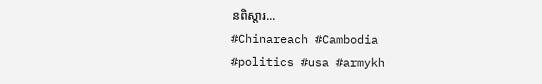នពិស្ដារ...
#Chinareach #Cambodia #politics #usa #armykh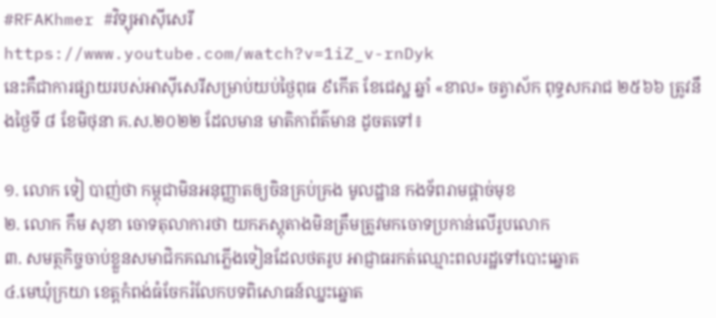#RFAKhmer #វិទ្យុអាស៊ីសេរី
https://www.youtube.com/watch?v=1iZ_v-rnDyk
នេះគឺជាការផ្សាយរបស់អាស៊ីសេរីសម្រាប់យប់ថ្ងៃពុធ ៩កើត ខែជេស្ឋ ឆ្នាំ «ខាល» ចត្វាស័ក ពុទ្ធសករាជ ២៥៦៦ ត្រូវនឹងថ្ងៃទី ៨ ខែមិថុនា គ.ស.២០២២ ដែលមាន មាតិកាព័ត៌មាន ដូចតទៅ៖

១. លោក ទៀ បាញ់ថា កម្ពុជាមិនអនុញ្ញាតឲ្យចិនគ្រប់គ្រង មូលដ្ឋាន កងទ័ពរាមផ្តាច់មុខ
២. លោក កឹម សុខា ចោទតុលាការថា យកភស្តុតាងមិនត្រឹមត្រូវមកចោទប្រកាន់លើរូបលោក
៣. សមត្ថកិច្ចចាប់ខ្លួនសមាជិកគណភ្លើងទៀនដែលថតរូប អាជ្ញាធរកត់ឈ្មោះពលរដ្ឋទៅបោះឆ្នោត
៤.មេឃុំក្រយា ខេត្តកំពង់ធំចែករំលែកបទពិសោធន៍ឈ្នះឆ្នោត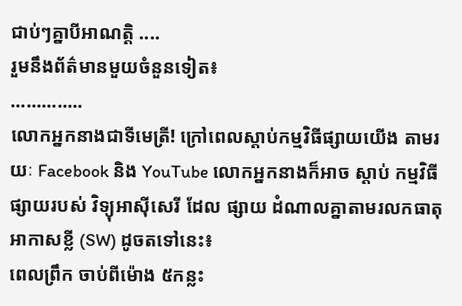ជាប់ៗគ្នាបីអាណត្តិ ....
រួមនឹងព័ត៌មានមួយចំនួនទៀត៖
..............
លោកអ្នកនាងជាទីមេត្រី! ក្រៅពេលស្តាប់កម្មវិធីផ្សាយយើង តាមរយៈ Facebook និង YouTube លោកអ្នកនាងក៏អាច ស្តាប់ កម្មវិធី ផ្សាយរបស់ វិទ្យុអាស៊ីសេរី ដែល ផ្សាយ ដំណាលគ្នាតាមរលកធាតុអាកាសខ្លី (SW) ដូចតទៅនេះ៖
ពេលព្រឹក ចាប់ពីម៉ោង ៥កន្លះ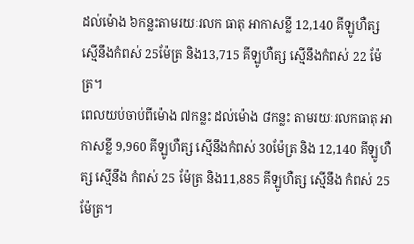ដល់ម៉ោង ៦កន្លះតាមរយៈរលក ធាតុ អាកាសខ្លី 12,140 គីឡូហឺត្ស ស្មើនឹងកំពស់ 25ម៉ែត្រ និង13,715 គីឡូហឺត្ស ស្មើនឹងកំពស់ 22 ម៉ែត្រ។
ពេលយប់ចាប់ពីម៉ោង ៧កន្លះ ដល់ម៉ោង ៨កន្លះ តាមរយៈរលកធាតុ អាកាសខ្លី 9,960 គីឡូហឺត្ស ស្មើនឹងកំពស់ 30ម៉ែត្រ និង 12,140 គីឡូហឺត្ស ស្មើនឹង កំពស់ 25 ម៉ែត្រ និង11,885 គីឡូហឺត្ស ស្មើនឹង កំពស់ 25 ម៉ែត្រ។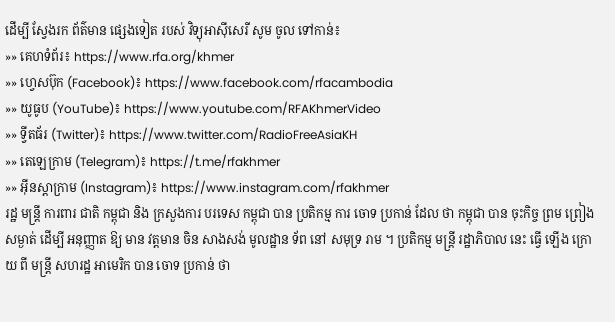ដើម្បី ស្វែងរក ព័ត៌មាន ផ្សេងទៀត របស់ វិទ្យុអាស៊ីសេរី សូម ចូល ទៅកាន់៖
»» គេហទំព័រ៖ https://www.rfa.org/khmer
»» ហ្វេសប៊ុក (Facebook)៖ https://www.facebook.com/rfacambodia
»» យូធូប (YouTube)៖ https://www.youtube.com/RFAKhmerVideo
»» ទ្វីតធ័រ (Twitter)៖ https://www.twitter.com/RadioFreeAsiaKH
»» តេឡេក្រាម (Telegram)៖ https://t.me/rfakhmer
»» អ៊ីនស្តាក្រាម (Instagram)៖ https://www.instagram.com/rfakhmer
រដ្ឋ មន្ត្រី ការពារ ជាតិ កម្ពុជា និង ក្រសួងការ បរទេស កម្ពុជា បាន ប្រតិកម្ម ការ ចោទ ប្រកាន់ ដែល ថា កម្ពុជា បាន ចុះកិច្ច ព្រម ព្រៀង សម្ងាត់ ដើម្បី អនុញ្ញាត ឱ្យ មាន វត្តមាន ចិន សាងសង់ មូលដ្ឋាន ទ័ព នៅ សមុទ្រ រាម ។ ប្រតិកម្ម មន្រ្តី រដ្ឋាភិបាល នេះ ធ្វើ ឡើង ក្រោយ ពី មន្រ្តី សហរដ្ឋ អាមេរិក បាន ចោទ ប្រកាន់ ថា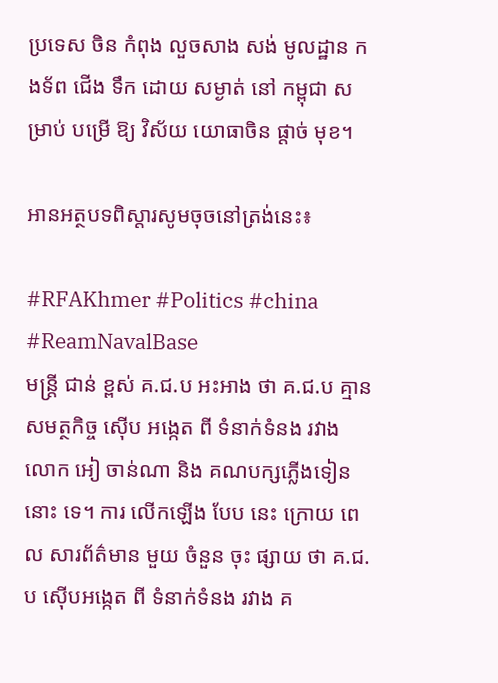ប្រទេស ចិន កំពុង លួចសាង សង់ មូលដ្ឋាន កងទ័ព ជើង ទឹក ដោយ សម្ងាត់ នៅ កម្ពុជា សម្រាប់ បម្រើ ឱ្យ វិស័យ យោធាចិន ផ្តាច់ មុខ។

អានអត្ថបទពិស្តារសូមចុចនៅត្រង់នេះ៖

#RFAKhmer #Politics #china #ReamNavalBase
មន្ត្រី ជាន់ ខ្ពស់ គ.ជ.ប អះអាង ថា គ.ជ.ប គ្មាន សមត្ថកិច្ច ស៊ើប អង្កេត ពី ទំនាក់ទំនង រវាង លោក អៀ ចាន់ណា និង គណបក្សភ្លើងទៀន នោះ ទេ។ ការ លើកឡើង បែប នេះ ក្រោយ ពេល សារព័ត៌មាន មួយ ចំនួន ចុះ ផ្សាយ ថា គ.ជ.ប ស៊ើបអង្កេត ពី ទំនាក់ទំនង រវាង គ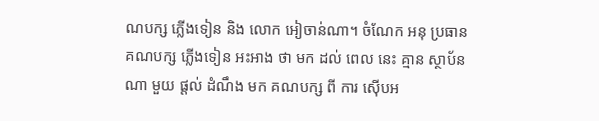ណបក្ស ភ្លើងទៀន និង លោក អៀចាន់ណា។ ចំណែក អនុ ប្រធាន គណបក្ស ភ្លើងទៀន អះអាង ថា មក ដល់ ពេល នេះ គ្មាន ស្ថាប័ន ណា មួយ ផ្ដល់ ដំណឹង មក គណបក្ស ពី ការ ស៊ើបអ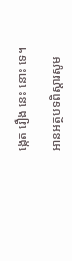ង្កេត រឿង នេះ នោះ ទេ។

អានអត្ថបទពិស្តារសូម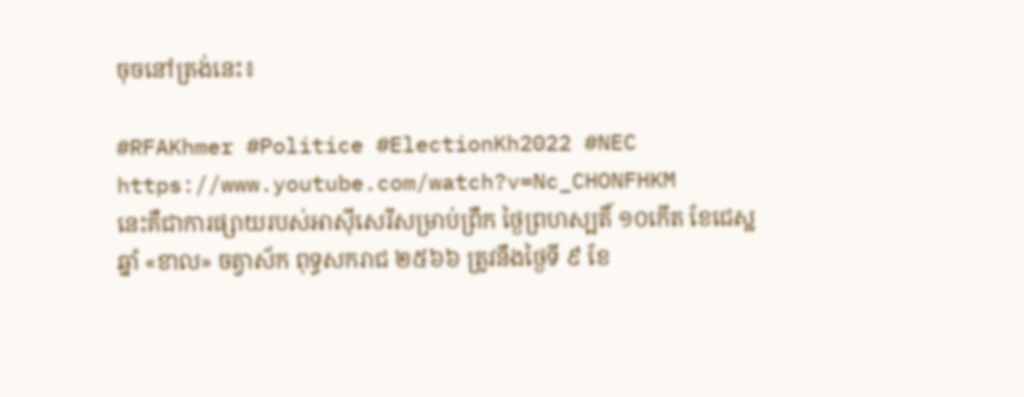ចុចនៅត្រង់នេះ៖

#RFAKhmer #Politice #ElectionKh2022 #NEC
https://www.youtube.com/watch?v=Nc_CHONFHKM
នេះគឺជាការផ្សាយរបស់អាស៊ីសេរីសម្រាប់ព្រឹក ថ្ងៃព្រហស្បតិ៍ ១០កើត ខែជេស្ឋ ឆ្នាំ «ខាល» ចត្វាស័ក ពុទ្ធសករាជ ២៥៦៦ ត្រូវនឹងថ្ងៃទី ៩ ខែ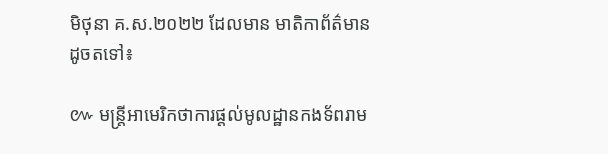មិថុនា គ.ស.២០២២ ដែលមាន មាតិកាព័ត៌មាន ដូចតទៅ៖

៚ មន្ត្រីអាមេរិកថាការផ្តល់មូលដ្ឋានកងទ័ពរាម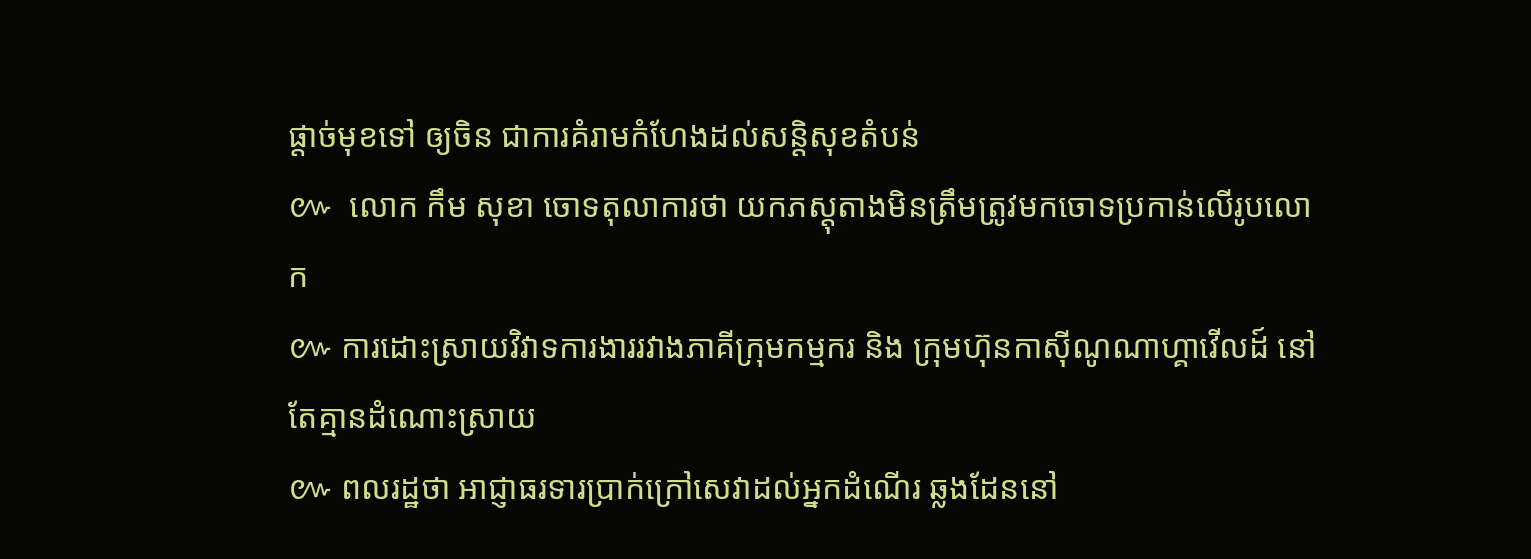ផ្តាច់មុខទៅ ឲ្យចិន ជាការគំរាមកំហែងដល់សន្តិសុខតំបន់
៚  លោក កឹម សុខា ចោទតុលាការថា យកភស្តុតាងមិនត្រឹមត្រូវមកចោទប្រកាន់លើរូបលោក
៚ ការដោះស្រាយវិវាទការងាររវាងភាគីក្រុមកម្មករ និង ក្រុមហ៊ុនកាស៊ីណូណាហ្គាវើលដ៍ នៅតែគ្មានដំណោះស្រាយ
៚ ពលរដ្ឋថា អាជ្ញាធរទារប្រាក់ក្រៅសេវាដល់អ្នកដំណើរ ឆ្លងដែននៅ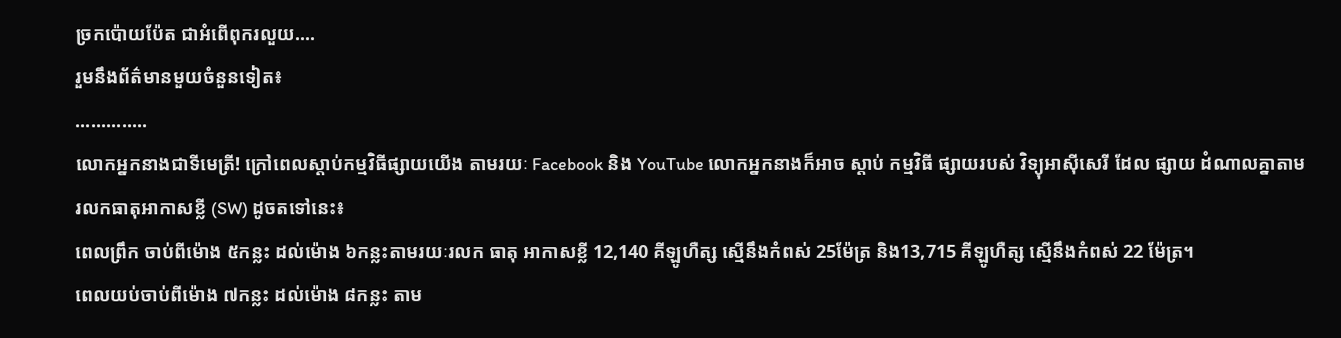ច្រកប៉ោយប៉ែត ជាអំពើពុករលួយ....
រួមនឹងព័ត៌មានមួយចំនួនទៀត៖
..............
លោកអ្នកនាងជាទីមេត្រី! ក្រៅពេលស្តាប់កម្មវិធីផ្សាយយើង តាមរយៈ Facebook និង YouTube លោកអ្នកនាងក៏អាច ស្តាប់ កម្មវិធី ផ្សាយរបស់ វិទ្យុអាស៊ីសេរី ដែល ផ្សាយ ដំណាលគ្នាតាមរលកធាតុអាកាសខ្លី (SW) ដូចតទៅនេះ៖
ពេលព្រឹក ចាប់ពីម៉ោង ៥កន្លះ ដល់ម៉ោង ៦កន្លះតាមរយៈរលក ធាតុ អាកាសខ្លី 12,140 គីឡូហឺត្ស ស្មើនឹងកំពស់ 25ម៉ែត្រ និង13,715 គីឡូហឺត្ស ស្មើនឹងកំពស់ 22 ម៉ែត្រ។
ពេលយប់ចាប់ពីម៉ោង ៧កន្លះ ដល់ម៉ោង ៨កន្លះ តាម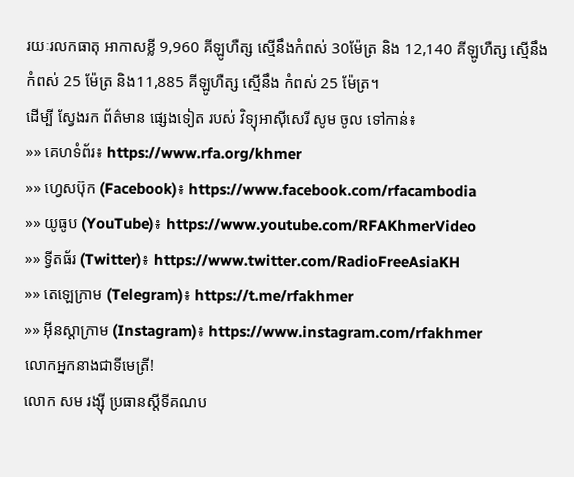រយៈរលកធាតុ អាកាសខ្លី 9,960 គីឡូហឺត្ស ស្មើនឹងកំពស់ 30ម៉ែត្រ និង 12,140 គីឡូហឺត្ស ស្មើនឹង កំពស់ 25 ម៉ែត្រ និង11,885 គីឡូហឺត្ស ស្មើនឹង កំពស់ 25 ម៉ែត្រ។
ដើម្បី ស្វែងរក ព័ត៌មាន ផ្សេងទៀត របស់ វិទ្យុអាស៊ីសេរី សូម ចូល ទៅកាន់៖
»» គេហទំព័រ៖ https://www.rfa.org/khmer
»» ហ្វេសប៊ុក (Facebook)៖ https://www.facebook.com/rfacambodia
»» យូធូប (YouTube)៖ https://www.youtube.com/RFAKhmerVideo
»» ទ្វីតធ័រ (Twitter)៖ https://www.twitter.com/RadioFreeAsiaKH
»» តេឡេក្រាម (Telegram)៖ https://t.me/rfakhmer
»» អ៊ីនស្តាក្រាម (Instagram)៖ https://www.instagram.com/rfakhmer
លោកអ្នកនាងជាទីមេត្រី!
លោក សម រង្ស៊ី ប្រធានស្ដីទីគណប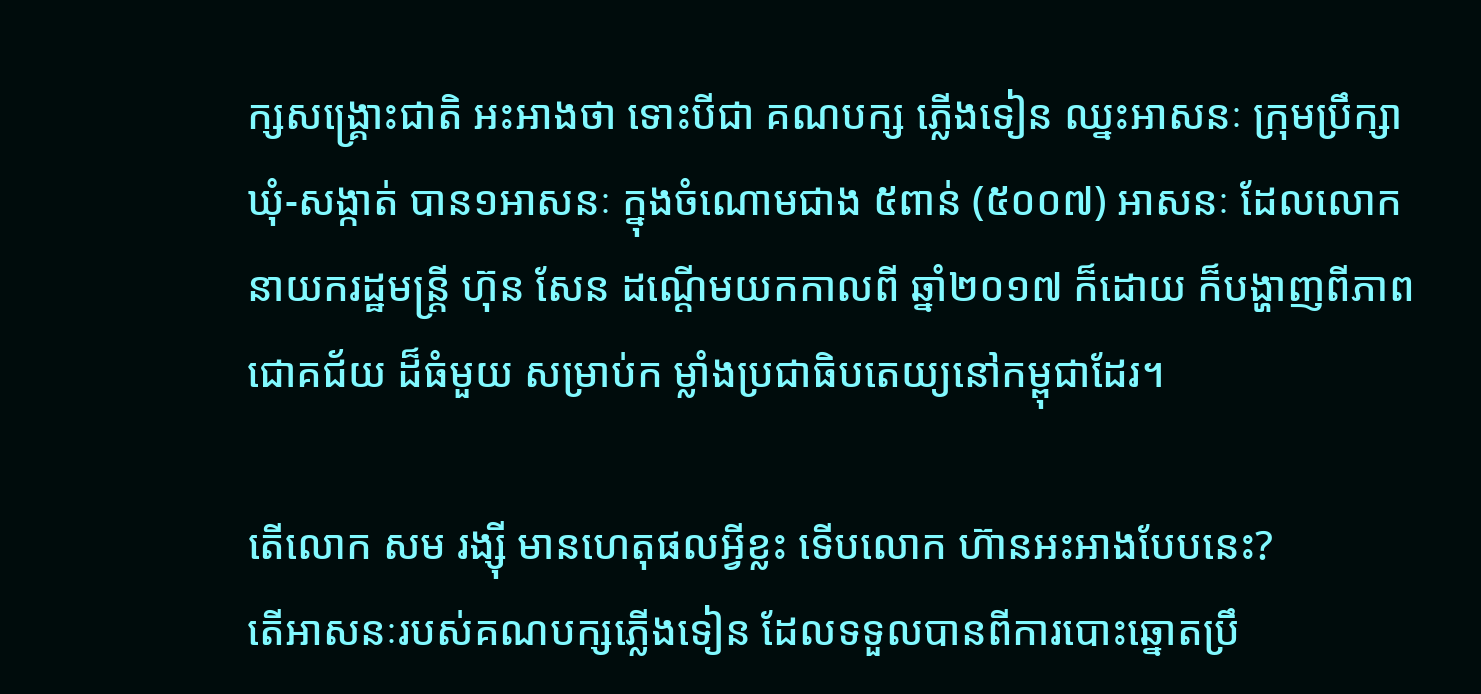ក្សសង្រ្គោះជាតិ អះអាងថា ទោះបីជា គណបក្ស ភ្លើងទៀន ឈ្នះអាសនៈ ក្រុមប្រឹក្សា ឃុំ-សង្កាត់ បាន១អាសនៈ ក្នុងចំណោមជាង ៥ពាន់ (៥០០៧) អាសនៈ ដែលលោកនាយករដ្ឋមន្រ្តី ហ៊ុន សែន ដណ្ដើមយកកាលពី ឆ្នាំ២០១៧ ក៏ដោយ ក៏បង្ហាញពីភាពជោគជ័យ ដ៏ធំមួយ សម្រាប់ក ម្លាំងប្រជាធិបតេយ្យនៅកម្ពុជាដែរ។

តើលោក សម រង្ស៊ី មានហេតុផលអ្វីខ្លះ ទើបលោក ហ៊ានអះអាងបែបនេះ?
តើអាសនៈរបស់គណបក្សភ្លើងទៀន ដែលទទួលបានពីការបោះឆ្នោតប្រឹ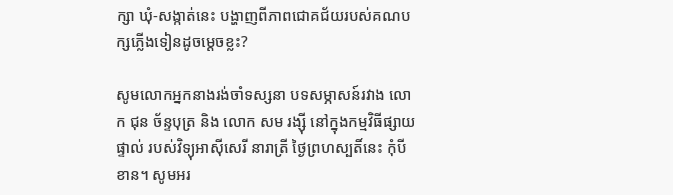ក្សា ឃុំ-សង្កាត់នេះ បង្ហាញពីភាពជោគជ័យរបស់គណបក្សភ្លើងទៀនដូចម្ដេចខ្លះ?

សូមលោកអ្នកនាងរង់ចាំទស្សនា បទសម្ភាសន៍រវាង លោក ជុន ច័ន្ទបុត្រ និង លោក សម រង្ស៊ី នៅក្នុងកម្មវិធីផ្សាយផ្ទាល់ របស់វិទ្យុអាស៊ីសេរី នារាត្រី ថ្ងៃព្រហស្បតិ៍នេះ កុំបីខាន។ សូមអរ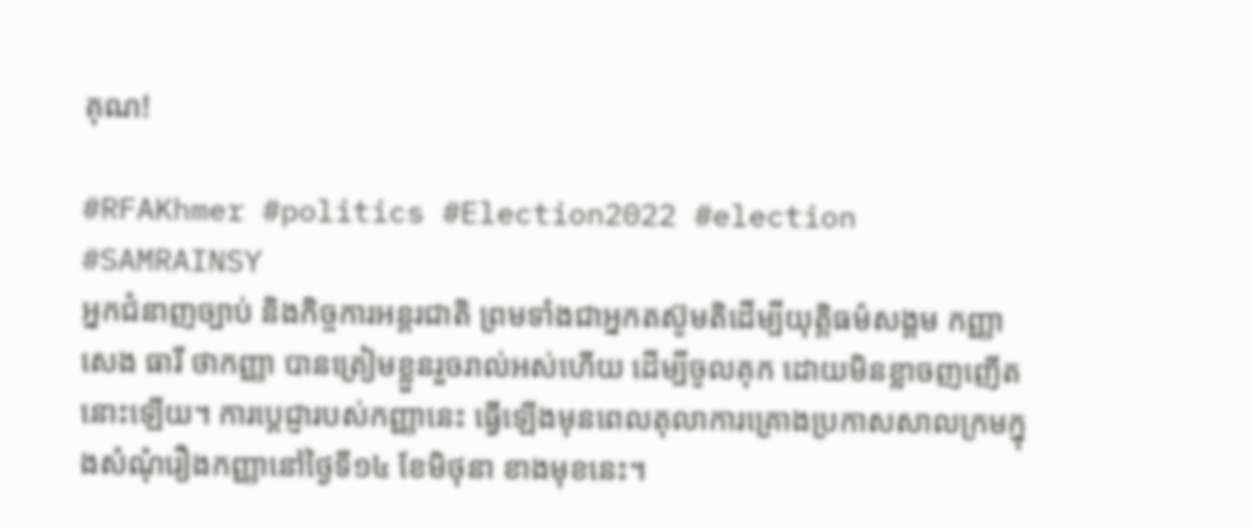គុណ!

#RFAKhmer #politics #Election2022 #election #SAMRAINSY
អ្នកជំនាញច្បាប់ និងកិច្ចការអន្តរជាតិ ព្រមទាំងជាអ្នកតស៊ូមតិដើម្បីយុត្តិធម៌សង្គម កញ្ញា សេង ធារី ថាកញ្ញា បានត្រៀមខ្លួនរួចរាល់អស់ហើយ ដើម្បីចូលគុក ដោយមិនខ្លាចញញើតនោះឡើយ។ ការប្តេជ្ញារបស់កញ្ញានេះ ធ្វើឡើងមុនពេលតុលាការគ្រោងប្រកាសសាលក្រមក្នុងសំណុំរឿងកញ្ញានៅថ្ងៃទី១៤ ខែមិថុនា ខាងមុខនេះ។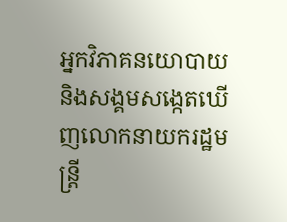អ្នកវិភាគនយោបាយ និងសង្គមសង្កេតឃើញលោកនាយករដ្ឋមន្ត្រី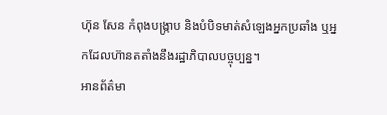ហ៊ុន សែន កំពុងបង្ក្រាប និងបំបិទមាត់សំឡេងអ្នកប្រឆាំង ឬអ្នកដែលហ៊ានតតាំងនឹងរដ្ឋាភិបាលបច្ចុប្បន្ន។
អានព័ត៌មា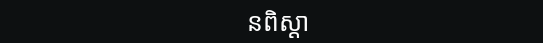នពិស្ដា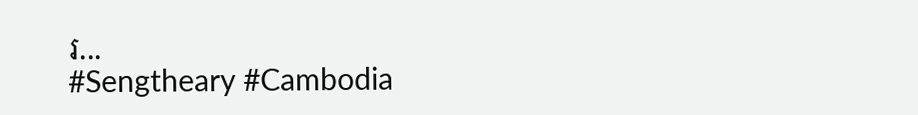រ...
#Sengtheary #Cambodia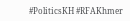#PoliticsKH #RFAKhmer